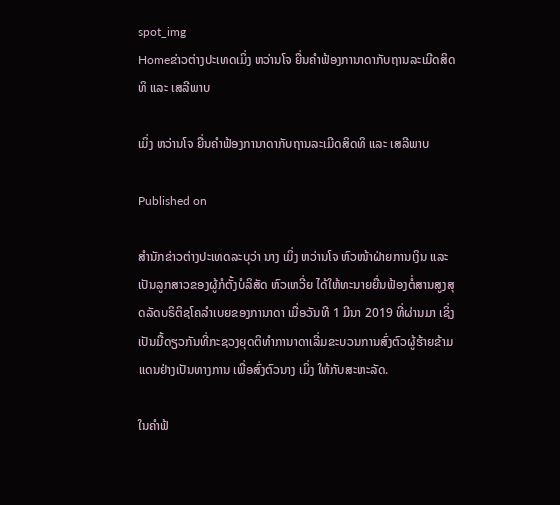spot_img
Homeຂ່າວຕ່າງປະເທດເມິ່ງ ຫວ່ານໂຈ ຍື່ນຄຳຟ້ອງການາດາກັບຖານລະເມີດສິດທິ ແລະ ເສລີພາບ

ເມິ່ງ ຫວ່ານໂຈ ຍື່ນຄຳຟ້ອງການາດາກັບຖານລະເມີດສິດທິ ແລະ ເສລີພາບ

Published on

ສຳນັກຂ່າວຕ່າງປະເທດລະບຸວ່າ ນາງ ເມິ່ງ ຫວ່ານໂຈ ຫົວໜ້າຝ່າຍການເງິນ ແລະ ເປັນລູກສາວຂອງຜູ້ກໍຕັ້ງບໍລິສັດ ຫົວເຫວີ່ຍ ໄດ້ໃຫ້ທະນາຍຍື່ນຟ້ອງຕໍ່ສານສູງສຸດລັດບຣິຕິຊໂຄລຳເບຍຂອງການາດາ ເມື່ອວັນທີ 1 ມີນາ 2019 ທີ່ຜ່ານມາ ເຊິ່ງເປັນມື້ດຽວກັນທີ່ກະຊວງຍຸດຕິທຳການາດາເລີ່ມຂະບວນການສົ່ງຕົວຜູ້ຮ້າຍຂ້າມແດນຢ່າງເປັນທາງການ ເພື່ອສົ່ງຕົວນາງ ເມິ່ງ ໃຫ້ກັບສະຫະລັດ.

ໃນຄຳຟ້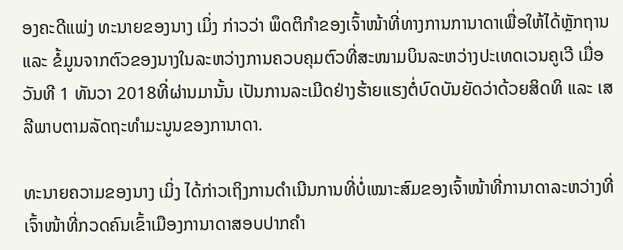ອງຄະດີແພ່ງ ທະນາຍຂອງນາງ ເມິ່ງ ກ່າວວ່າ ພຶດຕິກຳຂອງເຈົ້າໜ້າທີ່ທາງການການາດາເພື່ອໃຫ້ໄດ້ຫຼັກຖານ ແລະ ຂໍ້ມູນຈາກຕົວຂອງນາງໃນລະຫວ່າງການຄວບຄຸມຕົວທີ່ສະໜາມບິນລະຫວ່າງປະເທດເວນຄູເວີ ເມື່ອວັນທີ 1 ທັນວາ 2018ທີ່ຜ່ານມານັ້ນ ເປັນການລະເມີດຢ່າງຮ້າຍແຮງຕໍ່ບົດບັນຍັດວ່າດ້ວຍສິດທິ ແລະ ເສລີພາບຕາມລັດຖະທຳມະນູນຂອງການາດາ.

ທະນາຍຄວາມຂອງນາງ ເມິ່ງ ໄດ້ກ່າວເຖິງການດຳເນີນການທີ່ບໍ່ເໝາະສົມຂອງເຈົ້າໜ້າທີ່ການາດາລະຫວ່າງທີ່ເຈົ້າໜ້າທີ່ກວດຄົນເຂົ້າເມືອງການາດາສອບປາກຄຳ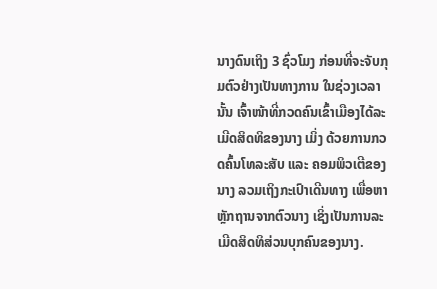ນາງດົນເຖິງ 3 ຊົ່ວໂມງ ກ່ອນທີ່ຈະຈັບກຸມຕົວຢ່າງເປັນທາງການ ໃນຊ່ວງເວລານັ້ນ ເຈົ້າໜ້າທີ່ກວດຄົນເຂົ້າເມືອງໄດ້ລະເມີດສິດທິຂອງນາງ ເມິ່ງ ດ້ວຍການກວດຄົ້ນໂທລະສັບ ແລະ ຄອມພິວເຕີຂອງນາງ ລວມເຖິງກະເປົາເດີນທາງ ເພື່ອຫາຫຼັກຖານຈາກຕົວນາງ ເຊິ່ງເປັນການລະເມີດສິດທິສ່ວນບຸກຄົນຂອງນາງ.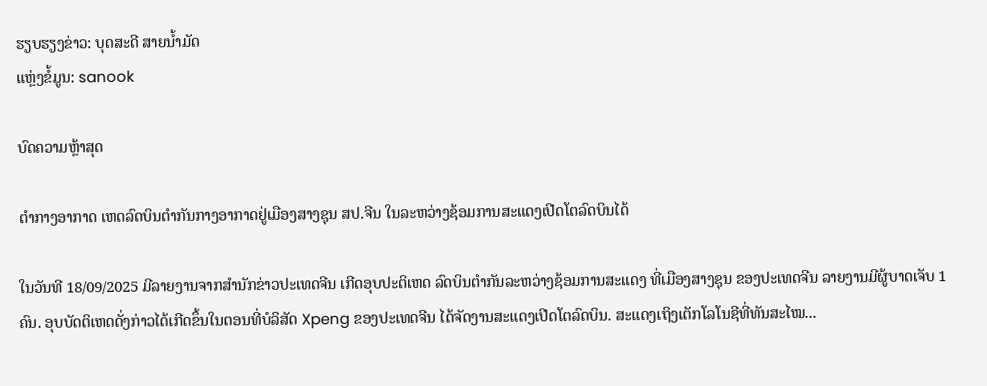ຮຽບຮຽງຂ່າວ: ບຸດສະດີ ສາຍນໍ້າມັດ
ແຫຼ່ງຂໍ້ມູນ: sanook

ບົດຄວາມຫຼ້າສຸດ

ຕຳກາງອາກາດ ເຫດລົດບິນຕໍາກັນກາງອາກາດຢູ່ເມືອງສາງຊຸນ ສປ.ຈີນ ໃນລະຫວ່າງຊ້ອມການສະແດງເປີດໂຕລົດບິນໄດ້

ໃນວັນທີ 18/09/2025 ມີລາຍງານຈາກສຳນັກຂ່າວປະເທດຈີນ ເກີດອຸບປະຕິເຫດ ລົດບິນຕໍາກັນລະຫວ່າງຊ້ອມການສະແດງ ທີ່ເມືອງສາງຊຸນ ຂອງປະເທດຈີນ ລາຍງານມີຜູ້ບາດເຈັບ 1 ຄົນ. ອຸບບັດຕິເຫດດັ່ງກ່າວໄດ້ເກີດຂຶ້ນໃນຕອນທີ່ບໍລິສັດ Xpeng ຂອງປະເທດຈີນ ໄດ້ຈັດງານສະແດງເປີດໂຕລົດບິນ. ສະແດງເຖິງເຕັກໂລໂນຊີທີ່ທັນສະໄໝ...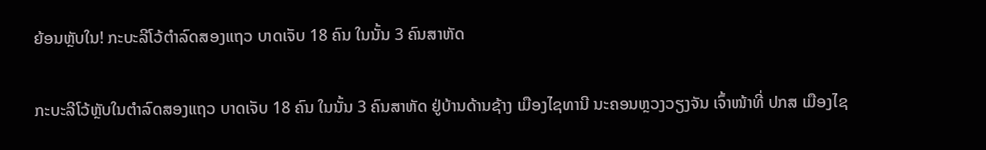ຍ້ອນຫຼັບໃນ! ກະບະລີໂວ້ຕຳລົດສອງແຖວ ບາດເຈັບ 18 ຄົນ ໃນນັ້ນ 3 ຄົນສາຫັດ

ກະບະລີໂວ້ຫຼັບໃນຕຳລົດສອງແຖວ ບາດເຈັບ 18 ຄົນ ໃນນັ້ນ 3 ຄົນສາຫັດ ຢູ່ບ້ານດ້ານຊ້າງ ເມືອງໄຊທານີ ນະຄອນຫຼວງວຽງຈັນ ເຈົ້າໜ້າທີ່ ປກສ ເມືອງໄຊ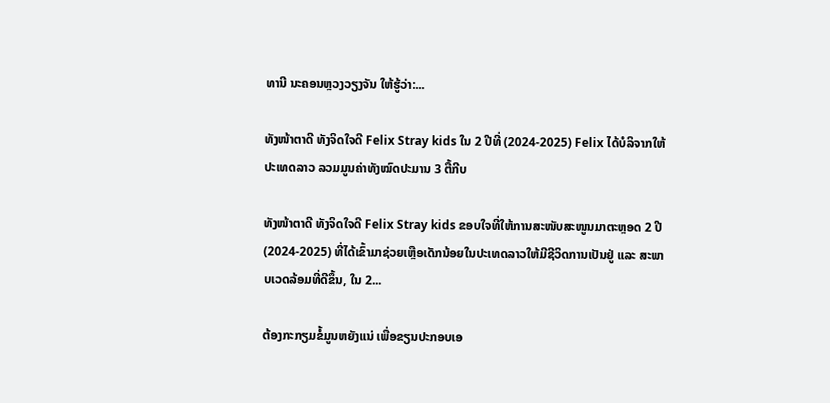ທານີ ນະຄອນຫຼວງວຽງຈັນ ໃຫ້ຮູ້ວ່າ:...

ທັງໜ້າຕາດີ ທັງຈິດໃຈດີ Felix Stray kids ໃນ 2 ປີທີ່ (2024-2025) Felix ໄດ້ບໍລິຈາກໃຫ້ປະເທດລາວ ລວມມູນຄ່າທັງໝົດປະມານ 3 ຕື້ກີບ

ທັງໜ້າຕາດີ ທັງຈິດໃຈດີ Felix Stray kids ຂອບໃຈທີ່ໃຫ້ການສະໜັບສະໜູນມາຕະຫຼອດ 2 ປີ (2024-2025) ທີ່ໄດ້ເຂົ້າມາຊ່ວຍເຫຼືອເດັກນ້ອຍໃນປະເທດລາວໃຫ້ມີຊີວິດການເປັນຢູ່ ແລະ ສະພາບເວດລ້ອມທີ່ດີຂຶ້ນ, ໃນ 2...

ຕ້ອງກະກຽມຂໍ້ມູນຫຍັງແນ່ ເພື່ອຂຽນປະກອບເອ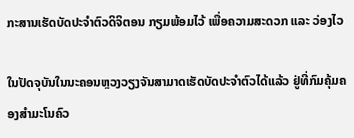ກະສານເຮັດບັດປະຈໍາຕົວດິຈິຕອນ ກຽມພ້ອມໄວ້ ເພື່ອຄວາມສະດວກ ແລະ ວ່ອງໄວ

ໃນປັດຈຸບັນໃນນະຄອນຫຼວງວຽງຈັນສາມາດເຮັດບັດປະຈໍາຕົວໄດ້ແລ້ວ ຢູ່ທີ່ກົມຄຸ້ມຄອງສຳມະໂນຄົວ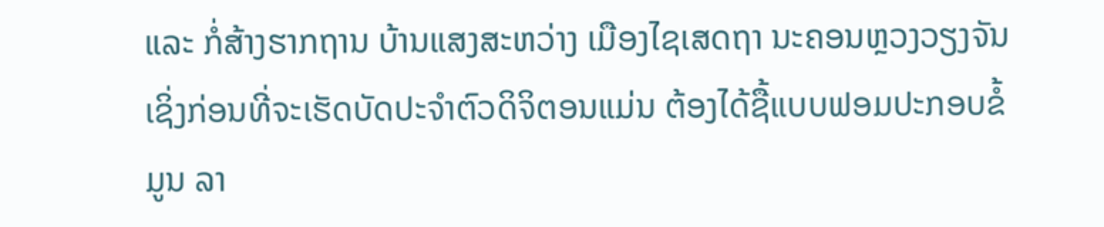ແລະ ກໍ່ສ້າງຮາກຖານ ບ້ານແສງສະຫວ່າງ ເມືອງໄຊເສດຖາ ນະຄອນຫຼວງວຽງຈັນ ເຊິ່ງກ່ອນທີ່ຈະເຮັດບັດປະຈຳຕົວດິຈິຕອນແມ່ນ ຕ້ອງໄດ້ຊື້ແບບຟອມປະກອບຂໍ້ມູນ ລາ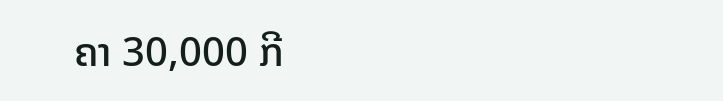ຄາ 30,000 ກີ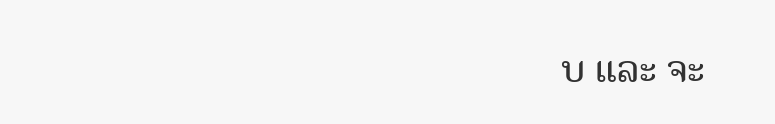ບ ແລະ ຈະ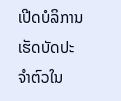ເປີດບໍລິການເຮັດບັດປະຈຳຕົວໃນ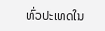ທົ່ວປະເທດໃນ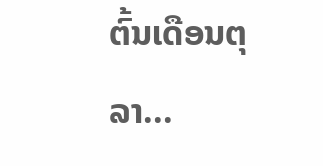ຕົ້ນເດືອນຕຸລາ...